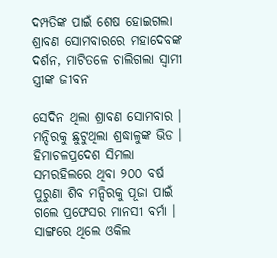ଦମ୍ପତିଙ୍କ ପାଇଁ ଶେଷ ହୋଇଗଲା ଶ୍ରାବଣ ସୋମବାରରେ ମହାଦେବଙ୍କ ଦର୍ଶନ, ମାଟିତଳେ ଚାଲିଗଲା ସ୍ବାମୀ ସ୍ତ୍ରୀଙ୍କ ଜୀବନ

ସେଦିନ ଥିଲା ଶ୍ରାବଣ ସୋମବାର । ମନ୍ଦିରକୁ ଛୁଟୁଥିଲା ଶ୍ରଦ୍ଧାଳୁଙ୍କ ଭିଡ । ହିମାଚଳପ୍ରଦେଶ ସିମଲା ସମରହିଲରେ ଥିବା ୨୦୦ ବର୍ଷ ପୁରୁଣା ଶିବ ମନ୍ଦିରକୁ ପୂଜା ପାଇଁ ଗଲେ ପ୍ରଫେସର ମାନସୀ ବର୍ମା । ସାଙ୍ଗରେ ଥିଲେ ଓକିଲ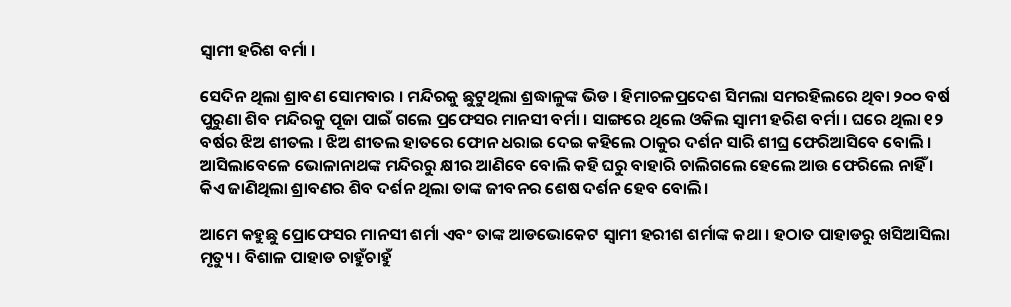ସ୍ୱାମୀ ହରିଶ ବର୍ମା ।

ସେଦିନ ଥିଲା ଶ୍ରାବଣ ସୋମବାର । ମନ୍ଦିରକୁ ଛୁଟୁଥିଲା ଶ୍ରଦ୍ଧାଳୁଙ୍କ ଭିଡ । ହିମାଚଳପ୍ରଦେଶ ସିମଲା ସମରହିଲରେ ଥିବା ୨୦୦ ବର୍ଷ ପୁରୁଣା ଶିବ ମନ୍ଦିରକୁ ପୂଜା ପାଇଁ ଗଲେ ପ୍ରଫେସର ମାନସୀ ବର୍ମା । ସାଙ୍ଗରେ ଥିଲେ ଓକିଲ ସ୍ୱାମୀ ହରିଶ ବର୍ମା । ଘରେ ଥିଲା ୧୨ ବର୍ଷର ଝିଅ ଶୀତଲ । ଝିଅ ଶୀତଲ ହାତରେ ଫୋନ ଧରାଇ ଦେଇ କହିଲେ ଠାକୁର ଦର୍ଶନ ସାରି ଶୀଘ୍ର ଫେରିଆସିବେ ବୋଲି । ଆସିଲାବେଳେ ଭୋଳାନାଥଙ୍କ ମନ୍ଦିରରୁ କ୍ଷୀର ଆଣିବେ ବୋଲି କହି ଘରୁ ବାହାରି ଚାଲିଗଲେ ହେଲେ ଆଉ ଫେରିଲେ ନାହିଁ । କିଏ ଜାଣିଥିଲା ଶ୍ରାବଣର ଶିବ ଦର୍ଶନ ଥିଲା ତାଙ୍କ ଜୀବନର ଶେଷ ଦର୍ଶନ ହେବ ବୋଲି।

ଆମେ କହୁଛୁ ପ୍ରୋଫେସର ମାନସୀ ଶର୍ମା ଏବଂ ତାଙ୍କ ଆଡଭୋକେଟ ସ୍ବାମୀ ହରୀଶ ଶର୍ମାଙ୍କ କଥା । ହଠାତ ପାହାଡରୁ ଖସିଆସିଲା ମୃତ୍ୟୁ । ବିଶାଳ ପାହାଡ ଚାହୁଁଚାହୁଁ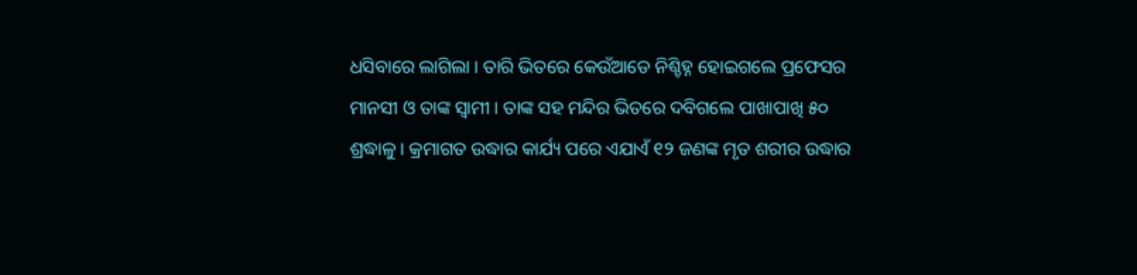ଧସିବାରେ ଲାଗିଲା । ତାରି ଭିତରେ କେଉଁଆଡେ ନିଶ୍ଚିହ୍ନ ହୋଇଗଲେ ପ୍ରଫେସର ମାନସୀ ଓ ତାଙ୍କ ସ୍ୱାମୀ । ତାଙ୍କ ସହ ମନ୍ଦିର ଭିତରେ ଦବିଗଲେ ପାଖାପାଖି ୫୦ ଶ୍ରଦ୍ଧାଳୁ । କ୍ରମାଗତ ଉଦ୍ଧାର କାର୍ଯ୍ୟ ପରେ ଏଯାଏଁ ୧୨ ଜଣଙ୍କ ମୃତ ଶରୀର ଉଦ୍ଧାର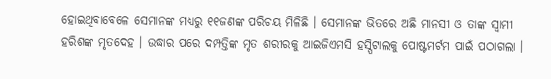ହୋଇଥିବାବେଳେ ସେମାନଙ୍କ ମଧ୍ୟରୁ ୧୧ଜଣଙ୍କ ପରିଚୟ ମିଳିଛି । ସେମାନଙ୍କ ଭିତରେ ଅଛି ମାନସୀ ଓ ତାଙ୍କ ସ୍ୱାମୀ ହରିଶଙ୍କ ମୃତଦେହ । ଉଦ୍ଧାର ପରେ ଦମ୍ପତ୍ତିଙ୍କ ମୃତ ଶରୀରକୁ ଆଇଜିଏମସି ହସ୍ପିଟାଲକୁ ପୋଷ୍ଟମର୍ଟମ ପାଇଁ ପଠାଗଲା ।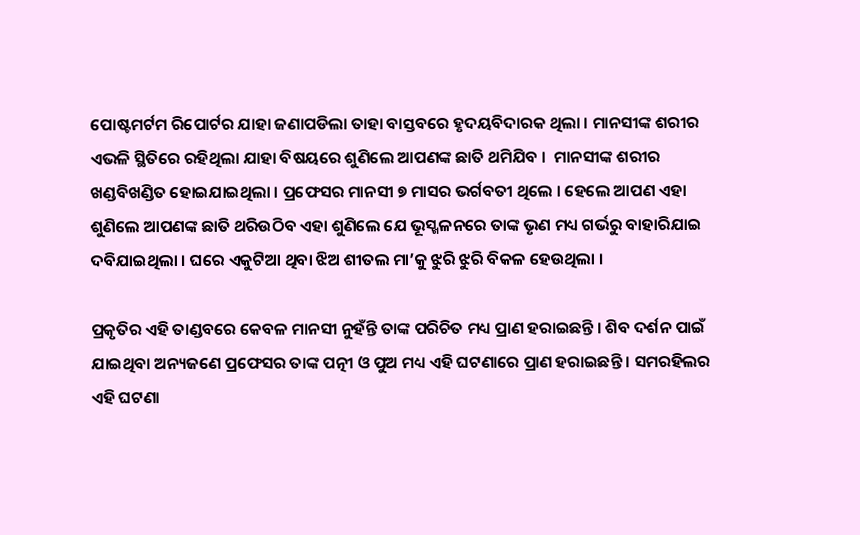ପୋଷ୍ଟମର୍ଟମ ରିପୋର୍ଟର ଯାହା ଜଣାପଡିଲା ତାହା ବାସ୍ତବରେ ହୃଦୟବିଦାରକ ଥିଲା । ମାନସୀଙ୍କ ଶରୀର ଏଭଳି ସ୍ଥିତିରେ ରହିଥିଲା ଯାହା ବିଷୟରେ ଶୁଣିଲେ ଆପଣଙ୍କ ଛାତି ଥମିଯିବ ।  ମାନସୀଙ୍କ ଶରୀର ଖଣ୍ଡବିଖଣ୍ଡିତ ହୋଇଯାଇଥିଲା । ପ୍ରଫେସର ମାନସୀ ୭ ମାସର ଭର୍ଗବତୀ ଥିଲେ । ହେଲେ ଆପଣ ଏହା ଶୁଣିଲେ ଆପଣଙ୍କ ଛାତି ଥରିଉଠିବ ଏହା ଶୁଣିଲେ ଯେ ଭୂସ୍ଖଳନରେ ତାଙ୍କ ଭୃଣ ମଧ୍ୟ ଗର୍ଭରୁ ବାହାରିଯାଇ ଦବିଯାଇଥିଲା । ଘରେ ଏକୁଟିଆ ଥିବା ଝିଅ ଶୀତଲ ମା’କୁ ଝୁରି ଝୁରି ବିକଳ ହେଉଥିଲା ।

ପ୍ରକୃତିର ଏହି ତାଣ୍ଡବରେ କେବଳ ମାନସୀ ନୁହଁନ୍ତି ତାଙ୍କ ପରିଚିତ ମଧ୍ୟ ପ୍ରାଣ ହରାଇଛନ୍ତି । ଶିବ ଦର୍ଶନ ପାଇଁ ଯାଇଥିବା ଅନ୍ୟଜଣେ ପ୍ରଫେସର ତାଙ୍କ ପତ୍ନୀ ଓ ପୁଅ ମଧ୍ୟ ଏହି ଘଟଣାରେ ପ୍ରାଣ ହରାଇଛନ୍ତି । ସମରହିଲର ଏହି ଘଟଣା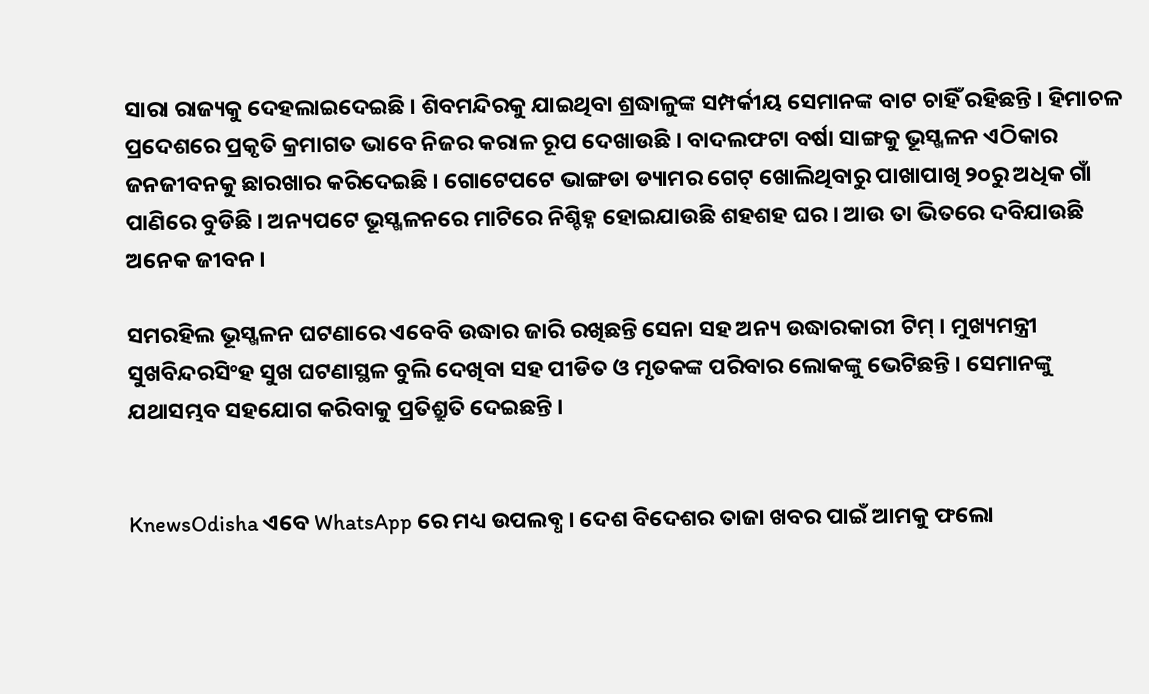ସାରା ରାଜ୍ୟକୁ ଦେହଲାଇଦେଇଛି । ଶିବମନ୍ଦିରକୁ ଯାଇଥିବା ଶ୍ରଦ୍ଧାଳୁଙ୍କ ସମ୍ପର୍କୀୟ ସେମାନଙ୍କ ବାଟ ଚାହିଁ ରହିଛନ୍ତି । ହିମାଚଳ ପ୍ରଦେଶରେ ପ୍ରକୃତି କ୍ରମାଗତ ଭାବେ ନିଜର କରାଳ ରୂପ ଦେଖାଉଛି । ବାଦଲଫଟା ବର୍ଷା ସାଙ୍ଗକୁ ଭୂସ୍ଖଳନ ଏଠିକାର ଜନଜୀବନକୁ ଛାରଖାର କରିଦେଇଛି । ଗୋଟେପଟେ ଭାଙ୍ଗଡା ଡ୍ୟାମର ଗେଟ୍ ଖୋଲିଥିବାରୁ ପାଖାପାଖି ୨୦ରୁ ଅଧିକ ଗାଁ ପାଣିରେ ବୁଡିଛି । ଅନ୍ୟପଟେ ଭୂସ୍ଖଳନରେ ମାଟିରେ ନିଶ୍ଚିହ୍ନ ହୋଇଯାଉଛି ଶହଶହ ଘର । ଆଉ ତା ଭିତରେ ଦବିଯାଉଛି ଅନେକ ଜୀବନ ।

ସମରହିଲ ଭୂସ୍ଖଳନ ଘଟଣାରେ ଏବେବି ଉଦ୍ଧାର ଜାରି ରଖିଛନ୍ତି ସେନା ସହ ଅନ୍ୟ ଉଦ୍ଧାରକାରୀ ଟିମ୍ । ମୁଖ୍ୟମନ୍ତ୍ରୀ ସୁଖବିନ୍ଦରସିଂହ ସୁଖ ଘଟଣାସ୍ଥଳ ବୁଲି ଦେଖିବା ସହ ପୀଡିତ ଓ ମୃତକଙ୍କ ପରିବାର ଲୋକଙ୍କୁ ଭେଟିଛନ୍ତି । ସେମାନଙ୍କୁ ଯଥାସମ୍ଭବ ସହଯୋଗ କରିବାକୁ ପ୍ରତିଶ୍ରୁତି ଦେଇଛନ୍ତି ।


KnewsOdisha ଏବେ WhatsApp ରେ ମଧ୍ୟ ଉପଲବ୍ଧ । ଦେଶ ବିଦେଶର ତାଜା ଖବର ପାଇଁ ଆମକୁ ଫଲୋ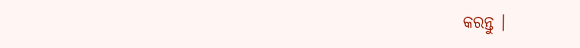କରନ୍ତୁ ।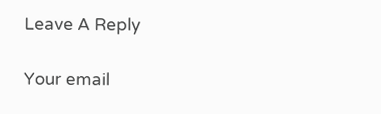Leave A Reply

Your email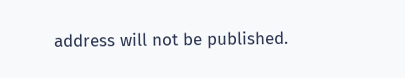address will not be published.